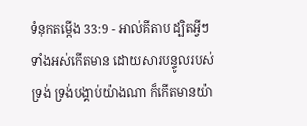ទំនុកតម្កើង 33:9 - អាល់គីតាប ដ្បិតអ្វីៗទាំងអស់កើតមាន ដោយសារបន្ទូលរបស់ទ្រង់ ទ្រង់បង្គាប់យ៉ាងណា ក៏កើតមានយ៉ា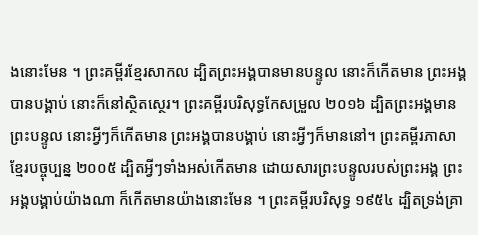ងនោះមែន ។ ព្រះគម្ពីរខ្មែរសាកល ដ្បិតព្រះអង្គបានមានបន្ទូល នោះក៏កើតមាន ព្រះអង្គបានបង្គាប់ នោះក៏នៅស្ថិតស្ថេរ។ ព្រះគម្ពីរបរិសុទ្ធកែសម្រួល ២០១៦ ដ្បិតព្រះអង្គមានព្រះបន្ទូល នោះអ្វីៗក៏កើតមាន ព្រះអង្គបានបង្គាប់ នោះអ្វីៗក៏មាននៅ។ ព្រះគម្ពីរភាសាខ្មែរបច្ចុប្បន្ន ២០០៥ ដ្បិតអ្វីៗទាំងអស់កើតមាន ដោយសារព្រះបន្ទូលរបស់ព្រះអង្គ ព្រះអង្គបង្គាប់យ៉ាងណា ក៏កើតមានយ៉ាងនោះមែន ។ ព្រះគម្ពីរបរិសុទ្ធ ១៩៥៤ ដ្បិតទ្រង់គ្រា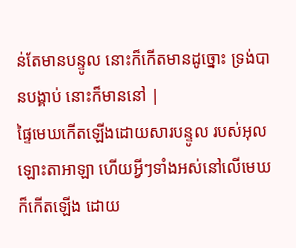ន់តែមានបន្ទូល នោះក៏កើតមានដូច្នោះ ទ្រង់បានបង្គាប់ នោះក៏មាននៅ |
ផ្ទៃមេឃកើតឡើងដោយសារបន្ទូល របស់អុលឡោះតាអាឡា ហើយអ្វីៗទាំងអស់នៅលើមេឃ ក៏កើតឡើង ដោយ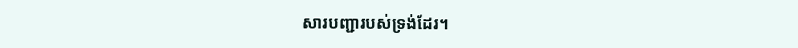សារបញ្ជារបស់ទ្រង់ដែរ។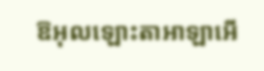ឱអុលឡោះតាអាឡាអើ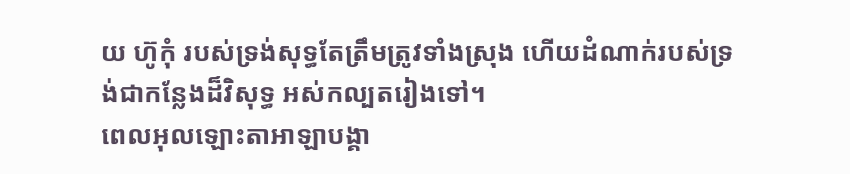យ ហ៊ូកុំ របស់ទ្រង់សុទ្ធតែត្រឹមត្រូវទាំងស្រុង ហើយដំណាក់របស់ទ្រង់ជាកន្លែងដ៏វិសុទ្ធ អស់កល្បតរៀងទៅ។
ពេលអុលឡោះតាអាឡាបង្គា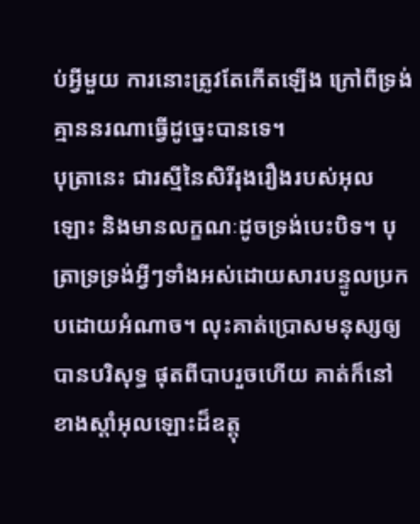ប់អ្វីមួយ ការនោះត្រូវតែកើតឡើង ក្រៅពីទ្រង់ គ្មាននរណាធ្វើដូច្នេះបានទេ។
បុត្រានេះ ជារស្មីនៃសិរីរុងរឿងរបស់អុលឡោះ និងមានលក្ខណៈដូចទ្រង់បេះបិទ។ បុត្រាទ្រទ្រង់អ្វីៗទាំងអស់ដោយសារបន្ទូលប្រកបដោយអំណាច។ លុះគាត់ប្រោសមនុស្សឲ្យបានបរិសុទ្ធ ផុតពីបាបរួចហើយ គាត់ក៏នៅខាងស្ដាំអុលឡោះដ៏ឧត្តុ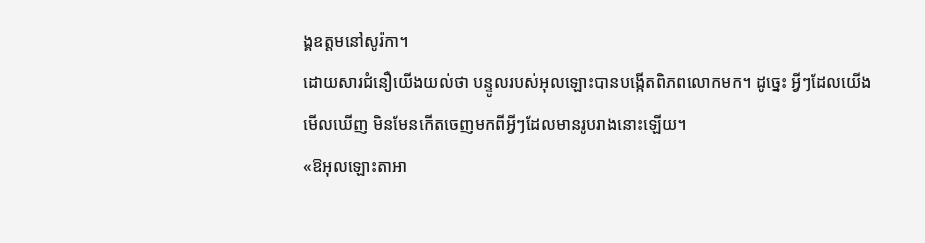ង្គឧត្ដមនៅសូរ៉កា។
ដោយសារជំនឿយើងយល់ថា បន្ទូលរបស់អុលឡោះបានបង្កើតពិភពលោកមក។ ដូច្នេះ អ្វីៗដែលយើងមើលឃើញ មិនមែនកើតចេញមកពីអ្វីៗដែលមានរូបរាងនោះឡើយ។
«ឱអុលឡោះតាអា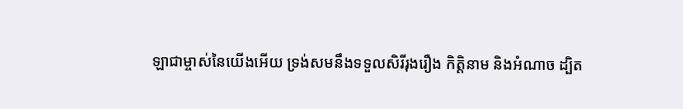ឡាជាម្ចាស់នៃយើងអើយ ទ្រង់សមនឹងទទួលសិរីរុងរឿង កិត្ដិនាម និងអំណាច ដ្បិត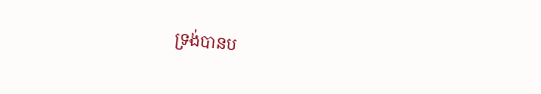ទ្រង់បានប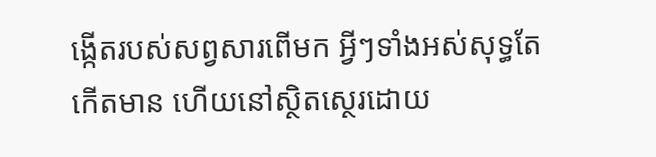ង្កើតរបស់សព្វសារពើមក អ្វីៗទាំងអស់សុទ្ធតែកើតមាន ហើយនៅស្ថិតស្ថេរដោយ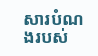សារបំណងរបស់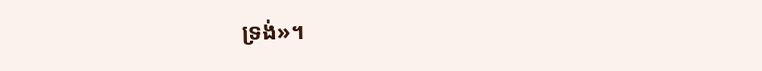ទ្រង់»។